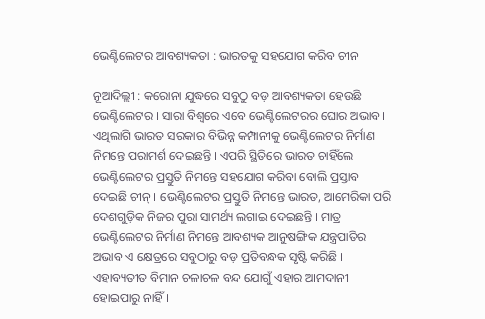ଭେଣ୍ଟିଲେଟର ଆବଶ୍ୟକତା : ଭାରତକୁ ସହଯୋଗ କରିବ ଚୀନ

ନୂଆଦିଲ୍ଲୀ : କରୋନା ଯୁଦ୍ଧରେ ସବୁଠୁ ବଡ଼ ଆବଶ୍ୟକତା ହେଉଛି ଭେଣ୍ଟିଲେଟର । ସାରା ବିଶ୍ୱରେ ଏବେ ଭେଣ୍ଟିଲେଟରର ଘୋର ଅଭାବ। ଏଥିଲାଗି ଭାରତ ସରକାର ବିଭିନ୍ନ କମ୍ପାନୀକୁ ଭେଣ୍ଟିଲେଟର ନିର୍ମାଣ ନିମନ୍ତେ ପରାମର୍ଶ ଦେଇଛନ୍ତି । ଏପରି ସ୍ଥିତିରେ ଭାରତ ଚାହିଁଲେ ଭେଣ୍ଟିଲେଟର ପ୍ରସ୍ତୁତି ନିମନ୍ତେ ସହଯୋଗ କରିବା ବୋଲି ପ୍ରସ୍ତାବ ଦେଇଛି ଚୀନ୍ । ଭେଣ୍ଟିଲେଟର ପ୍ରସ୍ତୁତି ନିମନ୍ତେ ଭାରତ, ଆମେରିକା ପରି ଦେଶଗୁଡ଼ିକ ନିଜର ପୁରା ସାମର୍ଥ୍ୟ ଲଗାଇ ଦେଇଛନ୍ତି । ମାତ୍ର ଭେଣ୍ଟିଲେଟର ନିର୍ମାଣ ନିମନ୍ତେ ଆବଶ୍ୟକ ଆନୁଷଙ୍ଗିକ ଯନ୍ତ୍ରପାତିର ଅଭାବ ଏ କ୍ଷେତ୍ରରେ ସବୁଠାରୁ ବଡ଼ ପ୍ରତିବନ୍ଧକ ସୃଷ୍ଟି କରିଛି । ଏହାବ୍ୟତୀତ ବିମାନ ଚଳାଚଳ ବନ୍ଦ ଯୋଗୁଁ ଏହାର ଆମଦାନୀ ହୋଇପାରୁ ନାହିଁ ।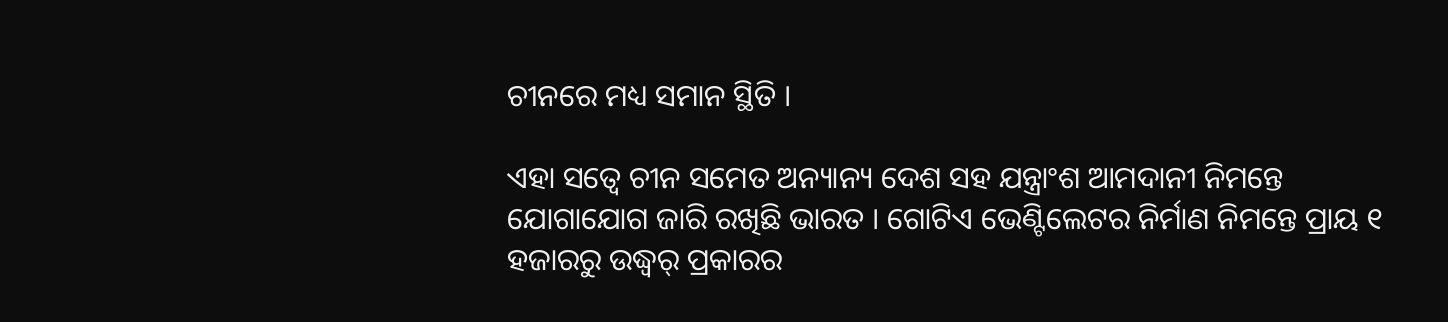ଚୀନରେ ମଧ୍ୟ ସମାନ ସ୍ଥିତି ।

ଏହା ସତ୍ୱେ ଚୀନ ସମେତ ଅନ୍ୟାନ୍ୟ ଦେଶ ସହ ଯନ୍ତ୍ରାଂଶ ଆମଦାନୀ ନିମନ୍ତେ ଯୋଗାଯୋଗ ଜାରି ରଖିଛି ଭାରତ । ଗୋଟିଏ ଭେଣ୍ଟିଲେଟର ନିର୍ମାଣ ନିମନ୍ତେ ପ୍ରାୟ ୧ ହଜାରରୁ ଉଦ୍ଧ୍ୱର୍ ପ୍ରକାରର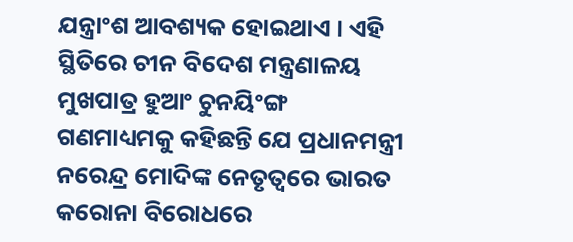ଯନ୍ତ୍ରାଂଶ ଆବଶ୍ୟକ ହୋଇଥାଏ । ଏହି ସ୍ଥିତିରେ ଚୀନ ବିଦେଶ ମନ୍ତ୍ରଣାଳୟ ମୁଖପାତ୍ର ହୁଆଂ ଚୁନୟିଂଙ୍ଗ ଗଣମାଧ୍ୟମକୁ କହିଛନ୍ତି ଯେ ପ୍ରଧାନମନ୍ତ୍ରୀ ନରେନ୍ଦ୍ର ମୋଦିଙ୍କ ନେତୃତ୍ୱରେ ଭାରତ କରୋନା ବିରୋଧରେ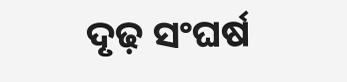ଦୃଢ଼ ସଂଘର୍ଷ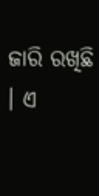ଜାରି ରଖିଛି । ଏ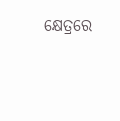କ୍ଷେତ୍ରରେ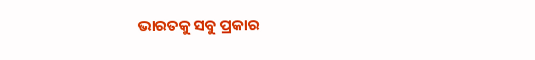ଭାରତକୁ ସବୁ ପ୍ରକାର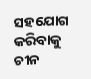ସହଯୋଗ କରିବାକୁ ଚୀନ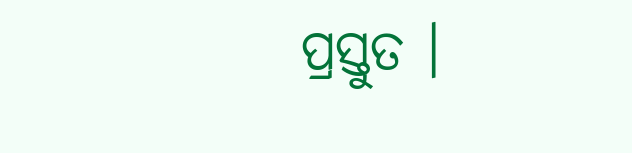ପ୍ରସ୍ତୁତ ।